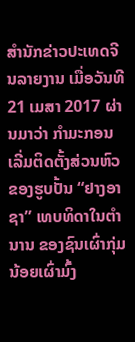ສຳນັກຂ່າວປະເທດຈີນລາຍງານ ເມື່ອວັນທີ 21 ເມສາ 2017 ຜ່ານມາວ່າ ກຳມະກອນເລີ່ມຕິດຕັ້ງສ່ວນຫົວຂອງຮູບປັ້ນ “ຢາງອາຊາ” ເທບທິດາໃນຕຳນານ ຂອງຊົນເຜົ່າກຸ່ມນ້ອຍເຜົ່າມົ້ງ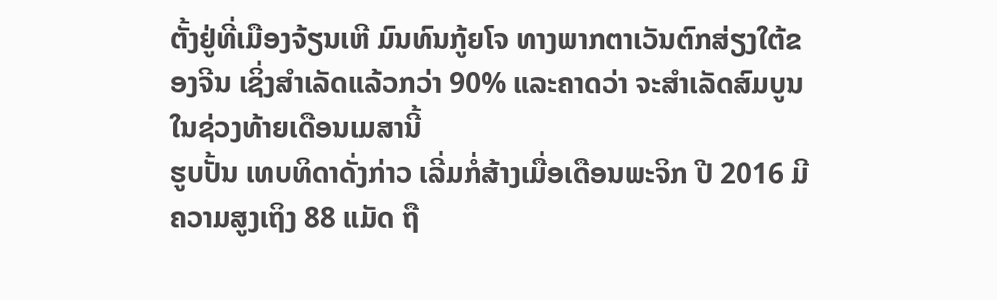ຕັ້ງຢູ່ທີ່ເມືອງຈ້ຽນເຫີ ມົນທົນກູ້ຍໂຈ ທາງພາກຕາເວັນຕົກສ່ຽງໃຕ້ຂອງຈີນ ເຊິ່ງສຳເລັດແລ້ວກວ່າ 90% ແລະຄາດວ່າ ຈະສຳເລັດສົມບູນໃນຊ່ວງທ້າຍເດືອນເມສານີ້
ຮູບປັ້ນ ເທບທິດາດັ່ງກ່າວ ເລີ່ມກໍ່ສ້າງເມື່ອເດືອນພະຈິກ ປີ 2016 ມີຄວາມສູງເຖິງ 88 ແມັດ ຖື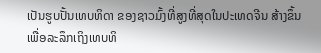ເປັນຮູບປັ້ນເທບທິດາ ຂອງຊາວມົ້ງທີ່ສູງທີ່ສຸດໃນປະເທດຈີນ ສ້າງຂຶ້ນເພື່ອລະລຶກເຖິງເທບທິ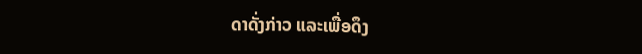ດາດັ່ງກ່າວ ແລະເພື່ອດຶງ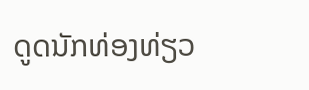ດູດນັກທ່ອງທ່ຽວ